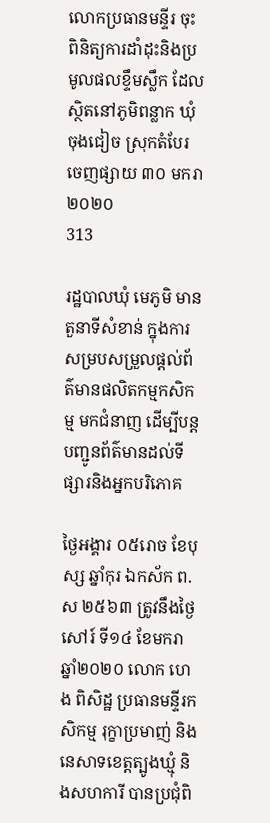លោកប្រធានមន្ទីរ ចុះពិនិត្យការដាំដុះនិងប្រមូលផលខ្ទឹមស្លឹក ដែលស្ថិតនៅភូមិពន្លាក ឃុំចុងជៀច ស្រុកតំបែរ
ចេញផ្សាយ ៣០ មករា ២០២០
313

រដ្ឋបាលឃុំ មេភូមិ មានតួនាទីសំខាន់ ក្នុងការសម្របសម្រួលផ្តល់ព័ត៌មានផលិតកម្មកសិកម្ម មកជំនាញ ដើម្បីបន្តបញ្ជូនព័ត៌មានដល់ទីផ្សារនិងអ្នកបរិភោគ

ថ្ងៃអង្គារ ០៥រោច ខែបុស្ស ឆ្នាំកុរ ឯកស័ក ព.ស ២៥៦៣ ត្រូវនឹងថ្ងៃសៅរ៍ ទី១៤ ខែមករា ឆ្នាំ២០២០ លោក ហេង ពិសិដ្ឋ ប្រធានមន្ទីរកសិកម្ម រុក្ខាប្រមាញ់ និងនេសាទខេត្តត្បូងឃ្មុំ និងសហការី បានប្រជុំពិ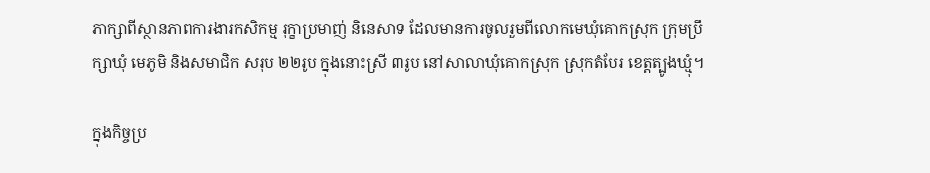ភាក្សាពីស្ថានភាពការងារកសិកម្ម រុក្ខាប្រមាញ់ និនេសាទ ដែលមានការចូលរួមពីលោកមេឃុំគោកស្រុក ក្រុមប្រឹក្សាឃុំ មេភូមិ និងសមាជិក សរុប ២២រូប ក្នុងនោះស្រី ៣រូប នៅសាលាឃុំគោកស្រុក ស្រុកតំបែរ ខេត្តត្បូងឃ្មុំ។

ក្នុងកិច្ចប្រ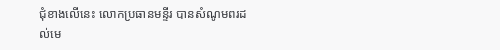ជុំខាងលើនេះ លោកប្រធានមន្ទីរ បានសំណូមពរដល់មេ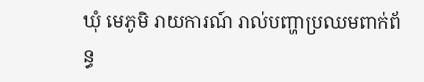ឃុំ មេភូមិ រាយការណ៍ រាល់បញ្ហាប្រឈមពាក់ព័ន្ធ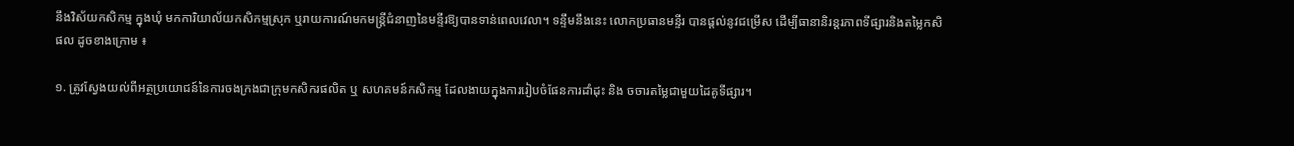នឹងវិស័យកសិកម្ម ក្នុងឃុំ មកការិយាល័យកសិកម្មស្រុក ឬរាយការណ៍មកមន្ត្រីជំនាញនៃមន្ទីរឱ្យបានទាន់ពេលវេលា។ ទន្ទឹមនឹងនេះ លោកប្រធានមន្ទីរ បានផ្តល់នូវជម្រើស ដើម្បីធានានិរន្តរភាពទីផ្សារនិងតម្លៃកសិផល ដូចខាងក្រោម ៖

១. ត្រូវស្វែងយល់ពីអត្ថប្រយោជន៍នៃការចងក្រងជាក្រុមកសិករផលិត ឬ សហគមន៍កសិកម្ម ដែលងាយក្នុងការរៀបចំផែនការដាំដុះ និង ចចារតម្លៃជាមួយដៃគូទីផ្សារ។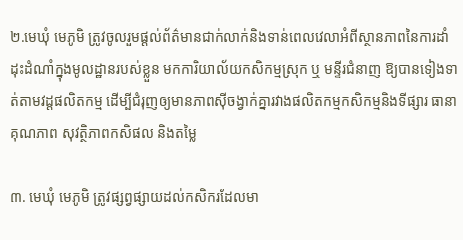២.មេឃុំ មេភូមិ ត្រូវចូលរួមផ្តល់ព័ត៌មានជាក់លាក់និងទាន់ពេលវេលាអំពីស្ថានភាពនៃការដាំដុះដំណាំក្នុងមូលដ្ឋានរបស់ខ្លួន មកការិយាល័យកសិកម្មស្រុក ឬ មន្ទីរជំនាញ ឱ្យបានទៀងទាត់តាមវដ្តផលិតកម្ម ដើម្បីជំរុញឲ្យមានភាពស៊ីចង្វាក់គ្នារវាងផលិតកម្មកសិកម្មនិងទីផ្សារ ធានាគុណភាព សុវត្ថិភាពកសិផល និងតម្លៃ

៣. មេឃុំ មេភូមិ ត្រូវផ្សព្វផ្សាយដល់កសិករដែលមា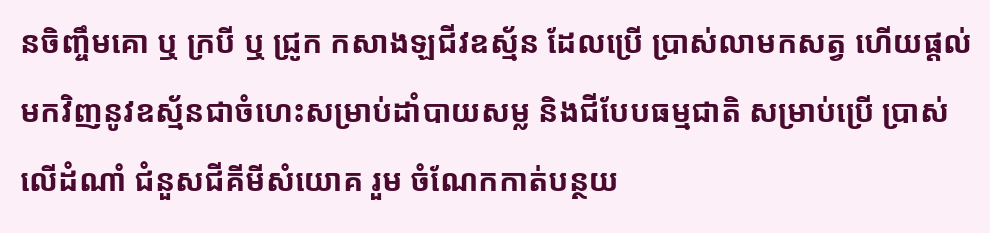នចិញ្ចឹមគោ ឬ ក្របី ឬ ជ្រូក កសាងឡជីវឧស្ម័ន ដែលប្រើ ប្រាស់លាមកសត្វ ហើយផ្តល់មកវិញនូវឧស្ម័នជាចំហេះសម្រាប់ដាំបាយសម្ល និងជីបែបធម្មជាតិ សម្រាប់ប្រើ ប្រាស់លើដំណាំ ជំនួសជីគីមីសំយោគ រួម ចំណែកកាត់បន្ថយ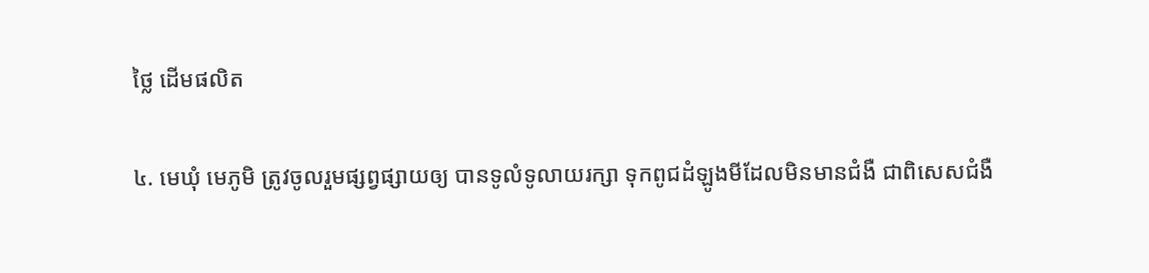ថ្លៃ ដើមផលិត

៤. មេឃុំ មេភូមិ ត្រូវចូលរួមផ្សព្វផ្សាយឲ្យ បានទូលំទូលាយរក្សា ទុកពូជដំឡូងមីដែលមិនមានជំងឺ ជាពិសេសជំងឺ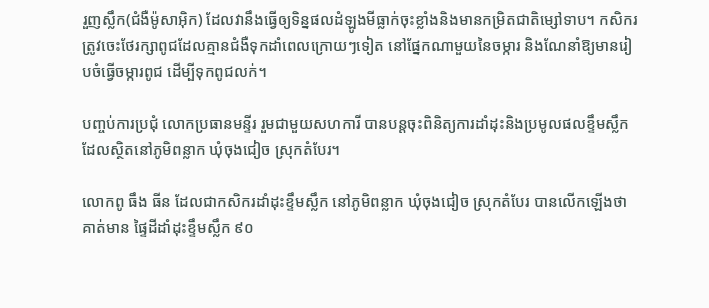រួញស្លឹក(ជំងឺម៉ូសាអុិក) ដែលវានឹងធ្វើឲ្យទិន្នផលដំឡូងមីធ្លាក់ចុះខ្លាំងនិងមានកម្រិតជាតិម្សៅទាប។ កសិករ ត្រូវចេះថែរក្សាពូជដែលគ្មានជំងឺទុកដាំពេលក្រោយៗទៀត នៅផ្នែកណាមួយនៃចម្ការ និងណែនាំឱ្យមានរៀបចំធ្វើចម្ការពូជ ដើម្បីទុកពូជលក់។

បញ្ចប់ការប្រជុំ លោកប្រធានមន្ទីរ រួមជាមួយសហការី បានបន្តចុះពិនិត្យការដាំដុះនិងប្រមូលផលខ្ទឹមស្លឹក ដែលស្ថិតនៅភូមិពន្លាក ឃុំចុងជៀច ស្រុកតំបែរ។

លោកពូ ធឹង ធីន ដែលជាកសិករដាំដុះខ្ទឹមស្លឹក នៅភូមិពន្លាក ឃុំចុងជៀច ស្រុកតំបែរ បានលើកឡើងថា គាត់មាន ផ្ទៃដីដាំដុះខ្ទឹមស្លឹក ៩០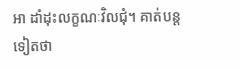អា ដាំដុះលក្ខណៈវិលជុំ។ គាត់បន្ត ទៀតថា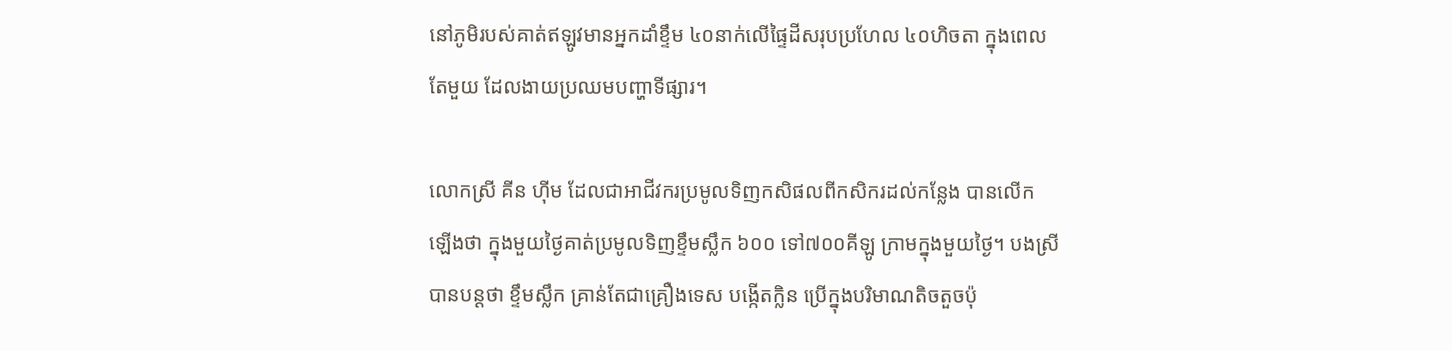នៅភូមិរបស់គាត់ឥឡូវមានអ្នកដាំខ្ទឹម ៤០នាក់លើផ្ទៃដីសរុបប្រហែល ៤០ហិចតា ក្នុងពេលតែមួយ ដែលងាយប្រឈមបញ្ហាទីផ្សារ។

លោកស្រី គីន ហ៊ីម ដែលជាអាជីវករប្រមូលទិញកសិផលពីកសិករដល់កន្លែង បានលើក ឡើងថា ក្នុងមួយថ្ងៃគាត់ប្រមូលទិញខ្ទឹមស្លឹក ៦០០ ទៅ៧០០គីឡូ ក្រាមក្នុងមួយថ្ងៃ។ បងស្រី បានបន្តថា ខ្ទឹមស្លឹក គ្រាន់តែជាគ្រឿងទេស បង្កើតក្លិន ប្រើក្នុងបរិមាណតិចតួចប៉ុ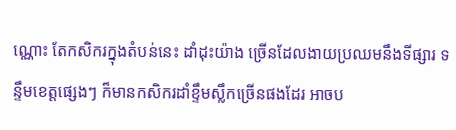ណ្ណោះ តែកសិករក្នុងតំបន់នេះ ដាំដុះយ៉ាង ច្រើនដែលងាយប្រឈមនឹងទីផ្សារ ទន្ទឹមខេត្តផ្សេងៗ ក៏មានកសិករដាំខ្ទឹមស្លឹកច្រើនផងដែរ អាចប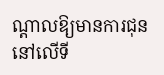ណ្តាលឱ្យមានការជុននៅលើទី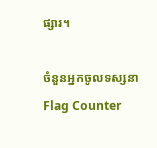ផ្សារ។

ចំនួនអ្នកចូលទស្សនា
Flag Counter